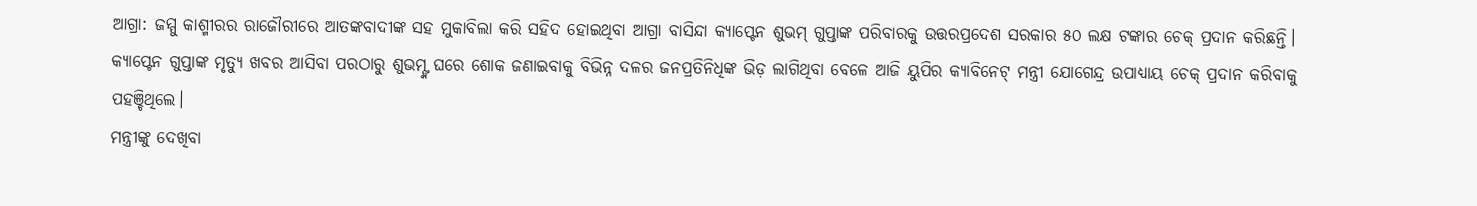ଆଗ୍ରା: ଜମ୍ମୁ କାଶ୍ମୀରର ରାଜୌରୀରେ ଆତଙ୍କବାଦୀଙ୍କ ସହ ମୁକାବିଲା କରି ସହିଦ ହୋଇଥିବା ଆଗ୍ରା ବାସିନ୍ଦା କ୍ୟାପ୍ଟେନ ଶୁଭମ୍ ଗୁପ୍ତାଙ୍କ ପରିବାରକୁ ଉତ୍ତରପ୍ରଦେଶ ସରକାର ୫୦ ଲକ୍ଷ ଟଙ୍କାର ଚେକ୍ ପ୍ରଦାନ କରିଛନ୍ତି। କ୍ୟାପ୍ଟେନ ଗୁପ୍ତାଙ୍କ ମୃତ୍ୟୁ ଖବର ଆସିବା ପରଠାରୁ ଶୁଭମ୍ଙ୍କ ଘରେ ଶୋକ ଜଣାଇବାକୁ ବିଭିନ୍ନ ଦଳର ଜନପ୍ରତିନିଧିଙ୍କ ଭିଡ଼ ଲାଗିଥିବା ବେଳେ ଆଜି ୟୁପିର କ୍ୟାବିନେଟ୍ ମନ୍ତ୍ରୀ ଯୋଗେନ୍ଦ୍ର ଉପାଧ୍ୟାୟ ଚେକ୍ ପ୍ରଦାନ କରିବାକୁ ପହଞ୍ଚିଥିଲେ।
ମନ୍ତ୍ରୀଙ୍କୁ ଦେଖିବା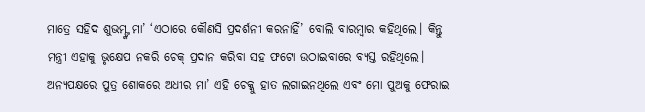ମାତ୍ରେ ସହିଦ ଶୁଭମ୍ଙ୍କ ମା’ ‘ଏଠାରେ କୌଣସି ପ୍ରଦର୍ଶନୀ କରନାହିଁ’ ବୋଲି ବାରମ୍ବାର କହିଥିଲେ। କିନ୍ତୁ ମନ୍ତ୍ରୀ ଏହାକୁ ଭୃକ୍ଷେପ ନକରି ଚେକ୍ ପ୍ରଦାନ କରିବା ସହ ଫଟୋ ଉଠାଇବାରେ ବ୍ୟସ୍ତ ରହିଥିଲେ। ଅନ୍ୟପକ୍ଷରେ ପୁତ୍ର ଶୋକରେ ଅଧୀର ମା’ ଏହି ଚେକ୍କୁ ହାତ ଲଗାଇନଥିଲେ ଏବଂ ମୋ ପୁଅକୁ ଫେରାଇ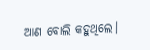ଆଣ ବୋଲି କହୁଥିଲେ।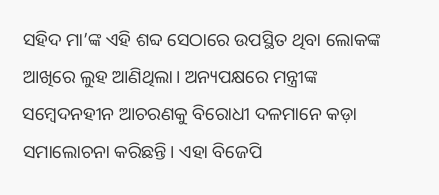ସହିଦ ମା’ଙ୍କ ଏହି ଶବ୍ଦ ସେଠାରେ ଉପସ୍ଥିତ ଥିବା ଲୋକଙ୍କ ଆଖିରେ ଲୁହ ଆଣିଥିଲା। ଅନ୍ୟପକ୍ଷରେ ମନ୍ତ୍ରୀଙ୍କ ସମ୍ବେଦନହୀନ ଆଚରଣକୁ ବିରୋଧୀ ଦଳମାନେ କଡ଼ା ସମାଲୋଚନା କରିଛନ୍ତି। ଏହା ବିଜେପି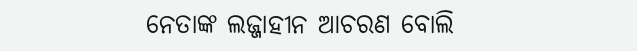ନେତାଙ୍କ ଲଜ୍ଜାହୀନ ଆଚରଣ ବୋଲି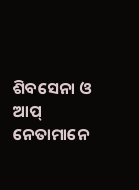ଶିବସେନା ଓ ଆପ୍ ନେତାମାନେ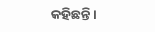କହିଛନ୍ତି।